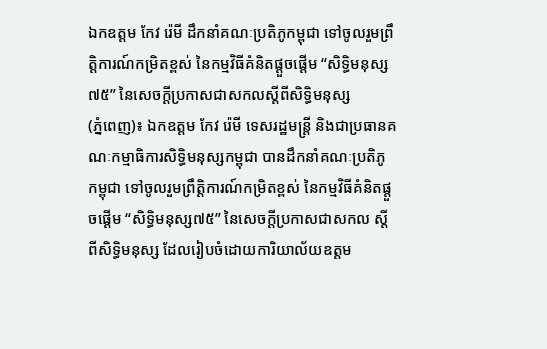ឯកឧត្តម កែវ រ៉េមី ដឹកនាំគណៈប្រតិភូកម្ពុជា ទៅចូលរួមព្រឹត្តិការណ៍កម្រិតខ្ពស់ នៃកម្មវិធីគំនិតផ្តួចផ្តើម “សិទ្ធិមនុស្ស៧៥” នៃសេចក្តីប្រកាសជាសកលស្តីពីសិទ្ធិមនុស្ស
(ភ្នំពេញ)៖ ឯកឧត្តម កែវ រ៉េមី ទេសរដ្ឋមន្ត្រី និងជាប្រធានគណៈកម្មាធិការសិទ្ធិមនុស្សកម្ពុជា បានដឹកនាំគណៈប្រតិភូ កម្ពុជា ទៅចូលរួមព្រឹត្តិការណ៍កម្រិតខ្ពស់ នៃកម្មវិធីគំនិតផ្តួចផ្តើម “សិទ្ធិមនុស្ស៧៥” នៃសេចក្តីប្រកាសជាសកល ស្តីពីសិទ្ធិមនុស្ស ដែលរៀបចំដោយការិយាល័យឧត្តម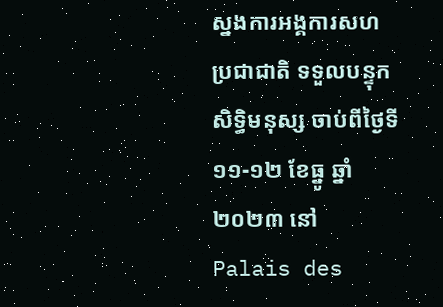ស្នងការអង្គការសហប្រជាជាតិ ទទួលបន្ទុកសិទ្ធិមនុស្ស ចាប់ពីថ្ងៃទី១១-១២ ខែធ្នូ ឆ្នាំ២០២៣ នៅ Palais des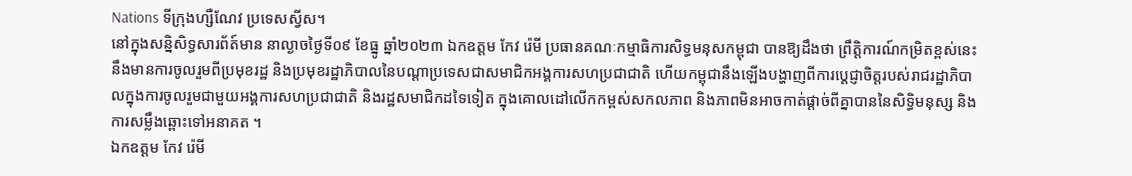Nations ទីក្រុងហ្សឺណែវ ប្រទេសស្វីស។
នៅក្នុងសន្និសិទ្ធសារព័ត៍មាន នាល្ងាចថ្ងៃទី០៩ ខែធ្នូ ឆ្នាំ២០២៣ ឯកឧត្តម កែវ រ៉េមី ប្រធានគណៈកម្មាធិការសិទ្ធមនុសកម្ពុជា បានឱ្យដឹងថា ព្រឹត្តិការណ៍កម្រិតខ្ពស់នេះ នឹងមានការចូលរួមពីប្រមុខរដ្ឋ និងប្រមុខរដ្ឋាភិបាលនៃបណ្តាប្រទេសជាសមាជិកអង្គការសហប្រជាជាតិ ហើយកម្ពុជានឹងឡើងបង្ហាញពីការប្តេជ្ញាចិត្តរបស់រាជរដ្ឋាភិបាលក្នុងការចូលរួមជាមួយអង្គការសហប្រជាជាតិ និងរដ្ឋសមាជិកដទៃទៀត ក្នុងគោលដៅលើកកម្ពស់សកលភាព និងភាពមិនអាចកាត់ផ្ដាច់ពីគ្នាបាននៃសិទ្ធិមនុស្ស និងការសម្លឹងឆ្ពោះទៅអនាគត ។
ឯកឧត្តម កែវ រ៉េមី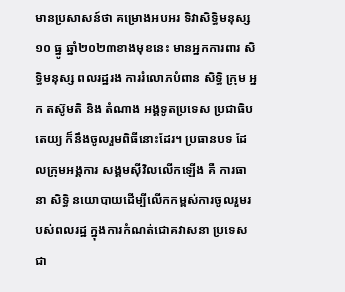មានប្រសាសន៍ថា គម្រោងអបអរ ទិវាសិទ្ធិមនុស្ស ១០ ធ្នូ ឆ្នាំ២០២៣ខាងមុខនេះ មានអ្នកការពារ សិទ្ធិមនុស្ស ពលរដ្ឋរង ការរំលោភបំពាន សិទ្ធិ ក្រុម អ្នក តស៊ូមតិ និង តំណាង អង្គទូតប្រទេស ប្រជាធិបតេយ្យ ក៏នឹងចូលរួមពិធីនោះដែរ។ ប្រធានបទ ដែលក្រុមអង្គការ សង្គមស៊ីវិលលើកឡើង គឺ ការធានា សិទ្ធិ នយោបាយដើម្បីលើកកម្ពស់ការចូលរួមរបស់ពលរដ្ឋ ក្នុងការកំណត់ជោគវាសនា ប្រទេសជា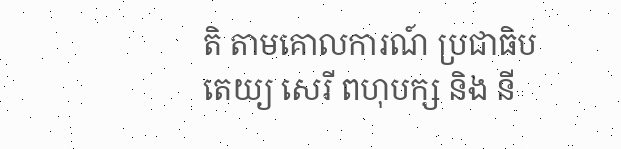តិ តាមគោលការណ៍ ប្រជាធិបតេយ្យ សេរី ពហុបក្ស និង នី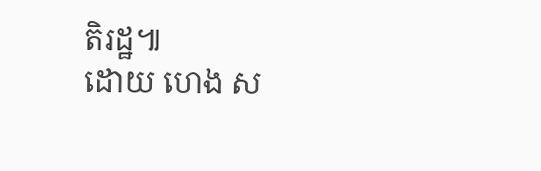តិរដ្ឋ៕
ដោយ ហេង ស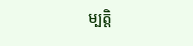ម្បត្តិ